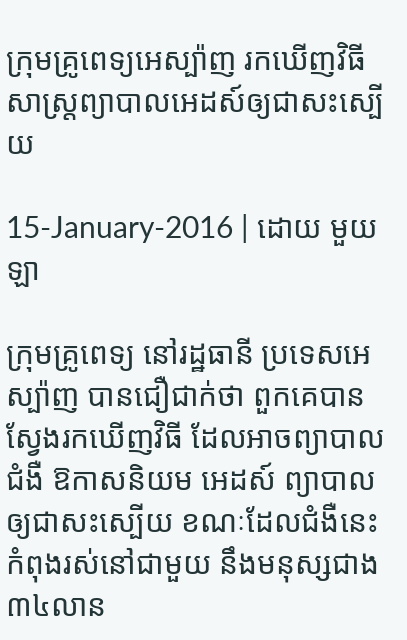ក្រុមគ្រូពេទ្យអេស្ប៉ាញ រកឃើញវិធីសាស្រ្តព្យាបាលអេដស៍ឲ្យជាសះស្បើយ

15-January-2016 | ដោយ មួយឡា

ក្រុមគ្រូពេទ្យ នៅរដ្ឋធានី ប្រទេសអេស្ប៉ាញ បានជឿជាក់ថា ពួកគេបានស្វែងរកឃើញវិធី ដែលអាចព្យាបាលជំងឺ ឱកាសនិយម អេដស៍ ព្យាបាលឲ្យជាសះស្បើយ ខណៈដែលជំងឺនេះ កំពុងរស់នៅជាមួយ នឹងមនុស្សជាង ៣៤លាន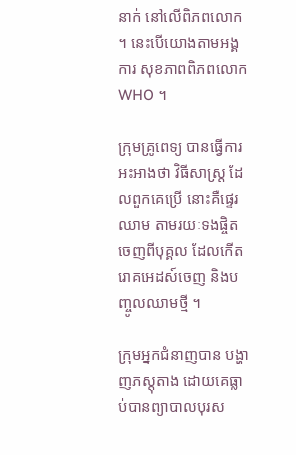នាក់ នៅលើពិភពលោក ។ នេះបើយោងតាមអង្គការ សុខភាពពិភពលោក WHO ។

ក្រុមគ្រូពេទ្យ បានធ្វើការអះអាងថា វិធីសាស្ត្រ ដែលពួកគេប្រើ នោះគឺផ្ទេរឈាម តាមរយៈទងផ្ចិត ចេញពីបុគ្គល ដែលកើតរោគអេដស៍ចេញ និងបញ្ចូលឈាមថ្មី ។

ក្រុមអ្នកជំនាញបាន បង្ហាញភស្តុតាង ដោយគេធ្លាប់បានព្យាបាលបុរស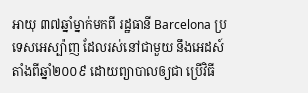អាយុ ៣៧ឆ្នាំម្នាក់មកពី រដ្ឋធានី Barcelona ប្រទេសអេស្ប៉ាញ ដែលរស់នៅជាមួយ នឹងអេដស៍ តាំងពីឆ្នាំ២០០៩ ដោយព្យាបាលឲ្យជា ប្រើវិធី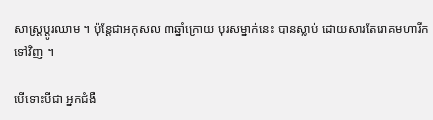សាស្ត្រប្តូរឈាម ។ ប៉ុន្តែជាអកុសល ៣ឆ្នាំក្រោយ បុរសម្នាក់នេះ បានស្លាប់ ដោយសារតែរោគមហារីកទៅវិញ ។

បើទោះបីជា អ្នកជំងឺ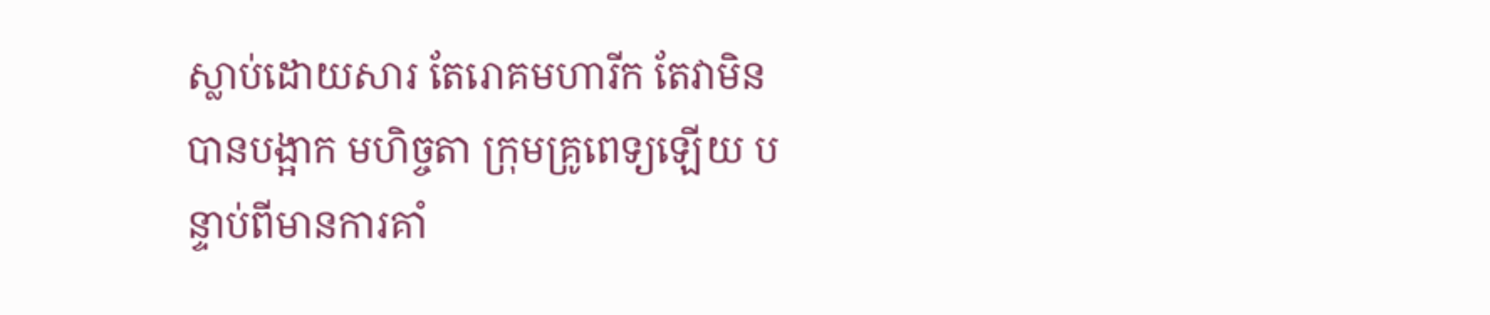ស្លាប់ដោយសារ តែរោគមហារីក តែវាមិនបានបង្អាក មហិច្ចតា ក្រុមគ្រូពេទ្យឡើយ បន្ទាប់ពីមានការគាំ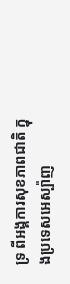ទ្រ ពីអង្គការសុខភាពជាតិ ក្នុងប្រទេសអេស្ប៉ាញ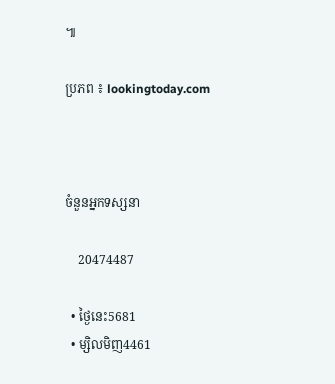៕

ប្រភព ៖ lookingtoday.com



ចំនួនអ្នកទស្សនា

    20474487

  • ថ្ងៃនេះ5681
  • ម្សិលមិញ4461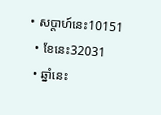• សប្តាហ៍នេះ10151
  • ខែនេះ32031
  • ឆ្នាំនេះ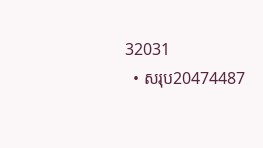32031
  • សរុប20474487